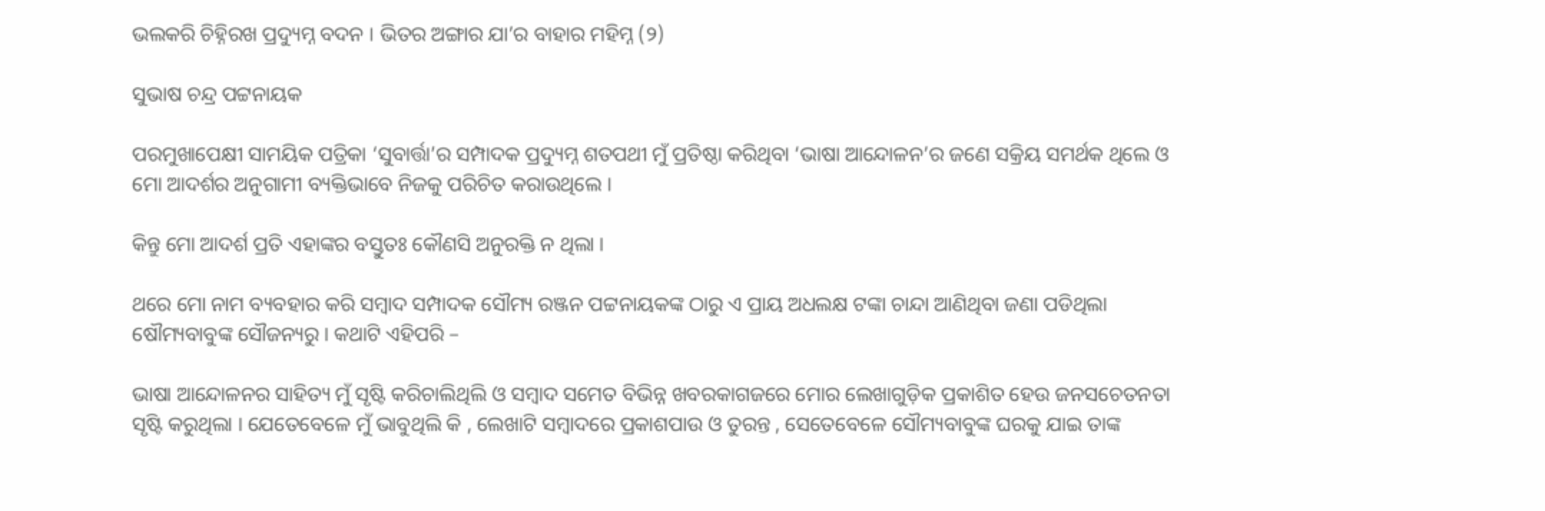ଭଲକରି ଚିହ୍ନିରଖ ପ୍ରଦ୍ୟୁମ୍ନ ବଦନ । ଭିତର ଅଙ୍ଗାର ଯା’ର ବାହାର ମହିମ୍ନ (୨)

ସୁଭାଷ ଚନ୍ଦ୍ର ପଟ୍ଟନାୟକ

ପରମୁଖାପେକ୍ଷୀ ସାମୟିକ ପତ୍ରିକା ‘ସୁବାର୍ତ୍ତା’ର ସମ୍ପାଦକ ପ୍ରଦ୍ୟୁମ୍ନ ଶତପଥୀ ମୁଁ ପ୍ରତିଷ୍ଠା କରିଥିବା ‘ଭାଷା ଆନ୍ଦୋଳନ’ର ଜଣେ ସକ୍ରିୟ ସମର୍ଥକ ଥିଲେ ଓ ମୋ ଆଦର୍ଶର ଅନୁଗାମୀ ବ୍ୟକ୍ତିଭାବେ ନିଜକୁ ପରିଚିତ କରାଉଥିଲେ ।

କିନ୍ତୁ ମୋ ଆଦର୍ଶ ପ୍ରତି ଏହାଙ୍କର ବସ୍ତୁତଃ କୌଣସି ଅନୁରକ୍ତି ନ ଥିଲା ।

ଥରେ ମୋ ନାମ ବ୍ୟବହାର କରି ସମ୍ବାଦ ସମ୍ପାଦକ ସୌମ୍ୟ ରଞ୍ଜନ ପଟ୍ଟନାୟକଙ୍କ ଠାରୁ ଏ ପ୍ରାୟ ଅଧଲକ୍ଷ ଟଙ୍କା ଚାନ୍ଦା ଆଣିଥିବା ଜଣା ପଡିଥିଲା ଷୌମ୍ୟବାବୁଙ୍କ ସୌଜନ୍ୟରୁ । କଥାଟି ଏହିପରି –

ଭାଷା ଆନ୍ଦୋଳନର ସାହିତ୍ୟ ମୁଁ ସୃଷ୍ଟି କରିଚାଲିଥିଲି ଓ ସମ୍ବାଦ ସମେତ ବିଭିନ୍ନ ଖବରକାଗଜରେ ମୋର ଲେଖାଗୁଡ଼ିକ ପ୍ରକାଶିତ ହେଉ ଜନସଚେତନତା ସୃଷ୍ଟି କରୁଥିଲା । ଯେତେବେଳେ ମୁଁ ଭାବୁଥିଲି କି , ଲେଖାଟି ସମ୍ବାଦରେ ପ୍ରକାଶପାଉ ଓ ତୁରନ୍ତ , ସେତେବେଳେ ସୌମ୍ୟବାବୁଙ୍କ ଘରକୁ ଯାଇ ତାଙ୍କ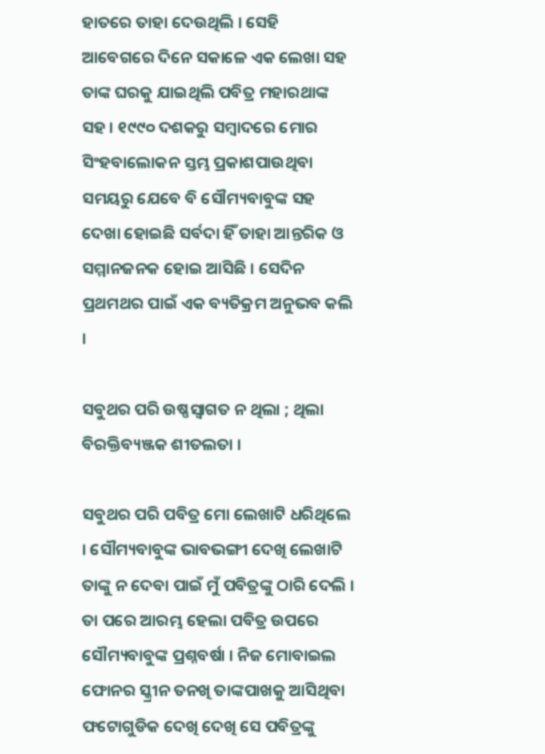ହାତରେ ତାହା ଦେଉଥିଲି । ସେହି ଆବେଗରେ ଦିନେ ସକାଳେ ଏକ ଲେଖା ସହ ତାଙ୍କ ଘରକୁ ଯାଇଥିଲି ପବିତ୍ର ମହାରଥାଙ୍କ ସହ । ୧୯୯୦ ଦଶକରୁ ସମ୍ବାଦରେ ମୋର ସିଂହବାଲୋକନ ସ୍ତମ୍ଭ ପ୍ରକାଶପାଉଥିବା ସମୟରୁ ଯେବେ ବି ସୌମ୍ୟବାବୁଙ୍କ ସହ ଦେଖା ହୋଇଛି ସର୍ବଦା ହିଁ ତାହା ଆନ୍ତରିକ ଓ ସମ୍ମାନଜନକ ହୋଇ ଆସିଛି । ସେଦିନ ପ୍ରଥମଥର ପାଇଁ ଏକ ବ୍ୟତିକ୍ରମ ଅନୁଭବ କଲି ।

ସବୁଥର ପରି ଉଷ୍ଣସ୍ଵାଗତ ନ ଥିଲା ; ଥିଲା ବିରକ୍ତିବ୍ୟଞ୍ଜକ ଶୀତଲତା ।

ସବୁଥର ପରି ପବିତ୍ର ମୋ ଲେଖାଟି ଧରିଥିଲେ । ସୌମ୍ୟବାବୁଙ୍କ ଭାବଭଙ୍ଗୀ ଦେଖି ଲେଖାଟି ତାଙ୍କୁ ନ ଦେବା ପାଇଁ ମୁଁ ପବିତ୍ରଙ୍କୁ ଠାରି ଦେଲି । ତା ପରେ ଆରମ୍ଭ ହେଲା ପବିତ୍ର ଉପରେ ସୌମ୍ୟବାବୁଙ୍କ ପ୍ରଶ୍ନବର୍ଷା । ନିଜ ମୋବାଇଲ ଫୋନର ସ୍କ୍ରୀନ ତନଖି ତାଙ୍କପାଖକୁ ଆସିଥିବା ଫଟୋଗୁଡିକ ଦେଖି ଦେଖି ସେ ପବିତ୍ରଙ୍କୁ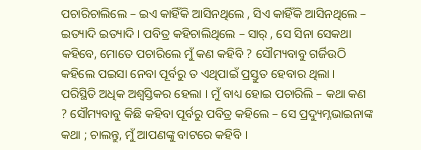ପଚାରିଚାଲିଲେ – ଇଏ କାହିଁକି ଆସିନଥିଲେ , ସିଏ କାହିଁକି ଆସିନଥିଲେ – ଇତ୍ୟାଦି ଇତ୍ୟାଦି । ପବିତ୍ର କହିଚାଲିଥିଲେ – ସାର୍ , ସେ ସିନା ସେକଥା କହିବେ, ମୋତେ ପଚାରିଲେ ମୁଁ କଣ କହିବି ? ସୌମ୍ୟବାବୁ ଗର୍ଜିଉଠି କହିଲେ ପଇସା ନେବା ପୂର୍ବରୁ ତ ଏଥିପାଇଁ ପ୍ରସ୍ତୁତ ହେବାର ଥିଲା । ପରିସ୍ଥିତି ଅଧିକ ଅଶ୍ଵସ୍ତିକର ହେଲା । ମୁଁ ବାଧ୍ୟ ହୋଇ ପଚାରିଲି – କଥା କଣ ? ସୌମ୍ୟବାବୁ କିଛି କହିବା ପୂର୍ବରୁ ପବିତ୍ର କହିଲେ – ସେ ପ୍ରଦ୍ୟୁମ୍ନଭାଇନାଙ୍କ କଥା ; ଚାଲନ୍ତୁ, ମୁଁ ଆପଣଙ୍କୁ ବାଟରେ କହିବି ।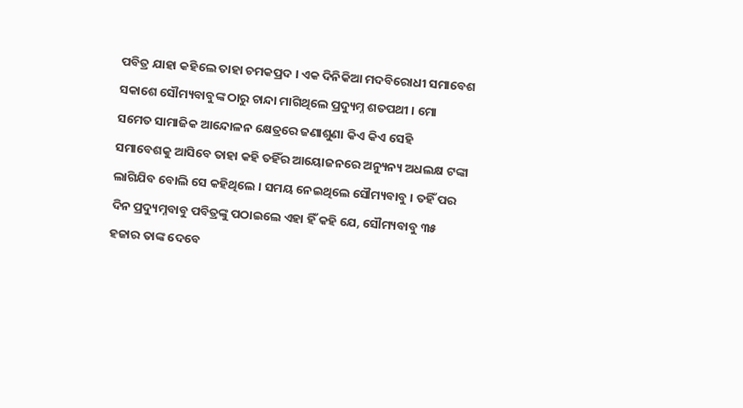ପବିତ୍ର ଯାହା କହିଲେ ତାହା ଚମକପ୍ରଦ । ଏକ ଦିନିକିଆ ମଦବିରୋଧୀ ସମାବେଶ ସକାଶେ ସୌମ୍ୟବାବୁଙ୍କ ଠାରୁ ଚାନ୍ଦା ମାଗିଥିଲେ ପ୍ରଦ୍ୟୁମ୍ନ ଶତପଥୀ । ମୋ ସମେତ ସାମାଜିକ ଆନ୍ଦୋଳନ କ୍ଷେତ୍ରରେ ଜଣାଶୁଣା କିଏ କିଏ ସେହି ସମାବେଶକୁ ଆସିବେ ତାହା କହି ତହିଁର ଆୟୋଜନରେ ଅନ୍ୟୁନ୍ୟ ଅଧଲକ୍ଷ ଟଙ୍କା ଲାଗିଯିବ ବୋଲି ସେ କହିଥିଲେ । ସମୟ ନେଇଥିଲେ ସୌମ୍ୟବାବୁ । ତହିଁ ପର ଦିନ ପ୍ରଦ୍ୟୁମ୍ନବାବୁ ପବିତ୍ରଙ୍କୁ ପଠାଇଲେ ଏହା ହିଁ କହି ଯେ, ସୌମ୍ୟବାବୁ ୩୫ ହଜାର ତାଙ୍କ ଦେବେ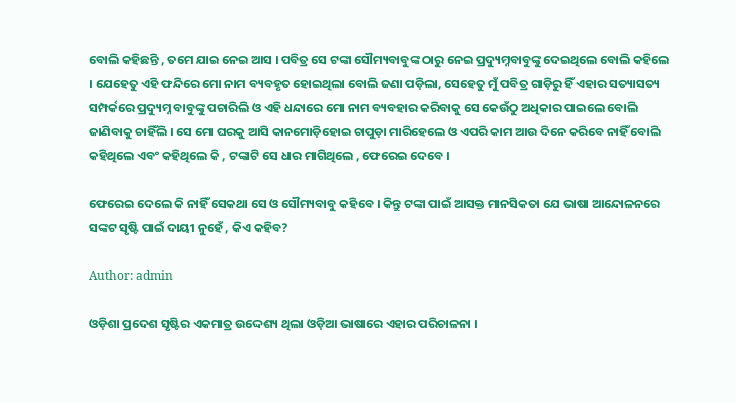ବୋଲି କହିଛନ୍ତି , ତମେ ଯାଇ ନେଇ ଆସ । ପବିତ୍ର ସେ ଟଙ୍କା ସୌମ୍ୟବାବୁଙ୍କ ଠାରୁ ନେଇ ପ୍ରଦ୍ୟୁମ୍ନବାବୁଙ୍କୁ ଦେଇଥିଲେ ବୋଲି କହିଲେ । ଯେହେତୁ ଏହି ଫନ୍ଦିରେ ମୋ ନାମ ବ୍ୟବହୃତ ହୋଇଥିଲା ବୋଲି ଜଣା ପଡ଼ିଲା, ସେହେତୁ ମୁଁ ପବିତ୍ର ଗାଡ଼ିରୁ ହିଁ ଏହାର ସତ୍ୟାସତ୍ୟ ସମ୍ପର୍କରେ ପ୍ରଦ୍ୟୁମ୍ନ ବାବୁଙ୍କୁ ପଚାରିଲି ଓ ଏହି ଧନ୍ଦାରେ ମୋ ନାମ ବ୍ୟବହାର କରିବାକୁ ସେ କେଉଁଠୁ ଅଧିକାର ପାଇଲେ ବୋଲି ଜାଣିବାକୁ ଚାହିଁଲି । ସେ ମୋ ଘରକୁ ଆସି କାନମୋଡ଼ିହୋଇ ଚାପୁଡ଼ା ମାରିହେଲେ ଓ ଏପରି କାମ ଆଉ ଦିନେ କରିବେ ନାହିଁ ବୋଲି କହିଥିଲେ ଏବଂ କହିଥିଲେ କି , ଟଙ୍କାଟି ସେ ଧାର ମାଗିଥିଲେ , ଫେରେଇ ଦେବେ ।

ଫେରେଇ ଦେଲେ କି ନାହିଁ ସେକଥା ସେ ଓ ସୌମ୍ୟବାବୁ କହିବେ । କିନ୍ତୁ ଟଙ୍କା ପାଇଁ ଆସକ୍ତ ମାନସିକତା ଯେ ଭାଷା ଆନ୍ଦୋଳନରେ ସଙ୍କଟ ସୃଷ୍ଟି ପାଇଁ ଦାୟୀ ନୁହେଁ , କିଏ କହିବ?

Author: admin

ଓଡ଼ିଶା ପ୍ରଦେଶ ସୃଷ୍ଟିର ଏକମାତ୍ର ଉଦ୍ଦେଶ୍ୟ ଥିଲା ଓଡ଼ିଆ ଭାଷାରେ ଏହାର ପରିଚାଳନା ।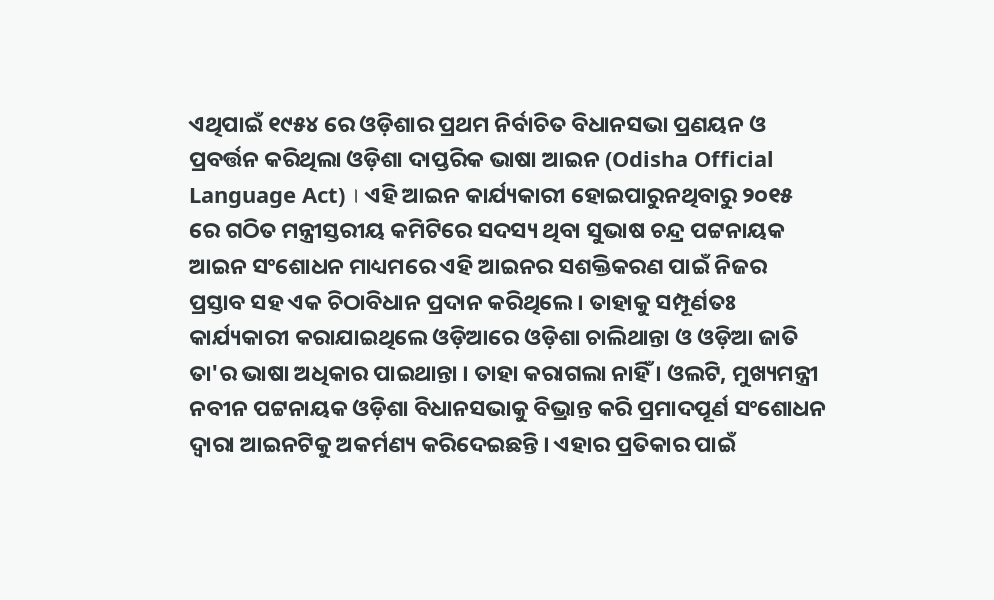ଏଥିପାଇଁ ୧୯୫୪ ରେ ଓଡ଼ିଶାର ପ୍ରଥମ ନିର୍ବାଚିତ ବିଧାନସଭା ପ୍ରଣୟନ ଓ ପ୍ରବର୍ତ୍ତନ କରିଥିଲା ଓଡ଼ିଶା ଦାପ୍ତରିକ ଭାଷା ଆଇନ (Odisha Official Language Act) । ଏହି ଆଇନ କାର୍ଯ୍ୟକାରୀ ହୋଇପାରୁନଥିବାରୁ ୨୦୧୫ ରେ ଗଠିତ ମନ୍ତ୍ରୀସ୍ତରୀୟ କମିଟିରେ ସଦସ୍ୟ ଥିବା ସୁଭାଷ ଚନ୍ଦ୍ର ପଟ୍ଟନାୟକ ଆଇନ ସଂଶୋଧନ ମାଧ୍ୟମରେ ଏହି ଆଇନର ସଶକ୍ତିକରଣ ପାଇଁ ନିଜର ପ୍ରସ୍ତାବ ସହ ଏକ ଚିଠାବିଧାନ ପ୍ରଦାନ କରିଥିଲେ । ତାହାକୁ ସମ୍ପୂର୍ଣତଃ କାର୍ଯ୍ୟକାରୀ କରାଯାଇଥିଲେ ଓଡ଼ିଆରେ ଓଡ଼ିଶା ଚାଲିଥାନ୍ତା ଓ ଓଡ଼ିଆ ଜାତି ତା'ର ଭାଷା ଅଧିକାର ପାଇଥାନ୍ତା । ତାହା କରାଗଲା ନାହିଁ । ଓଲଟି, ମୁଖ୍ୟମନ୍ତ୍ରୀ ନବୀନ ପଟ୍ଟନାୟକ ଓଡ଼ିଶା ବିଧାନସଭାକୁ ବିଭ୍ରାନ୍ତ କରି ପ୍ରମାଦପୂର୍ଣ ସଂଶୋଧନ ଦ୍ଵାରା ଆଇନଟିକୁ ଅକର୍ମଣ୍ୟ କରିଦେଇଛନ୍ତି । ଏହାର ପ୍ରତିକାର ପାଇଁ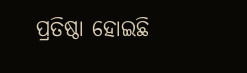ପ୍ରତିଷ୍ଠା ହୋଇଛି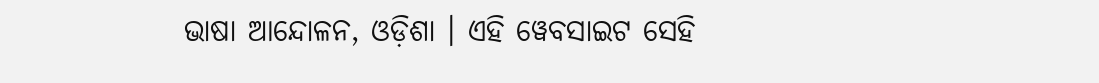ଭାଷା ଆନ୍ଦୋଳନ, ଓଡ଼ିଶା । ଏହି ୱେବସାଇଟ ସେହି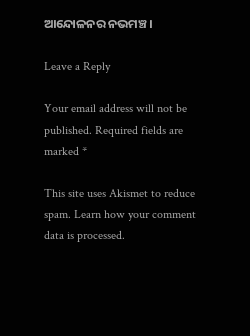ଆନ୍ଦୋଳନର ନଭମଞ୍ଚ ।

Leave a Reply

Your email address will not be published. Required fields are marked *

This site uses Akismet to reduce spam. Learn how your comment data is processed.